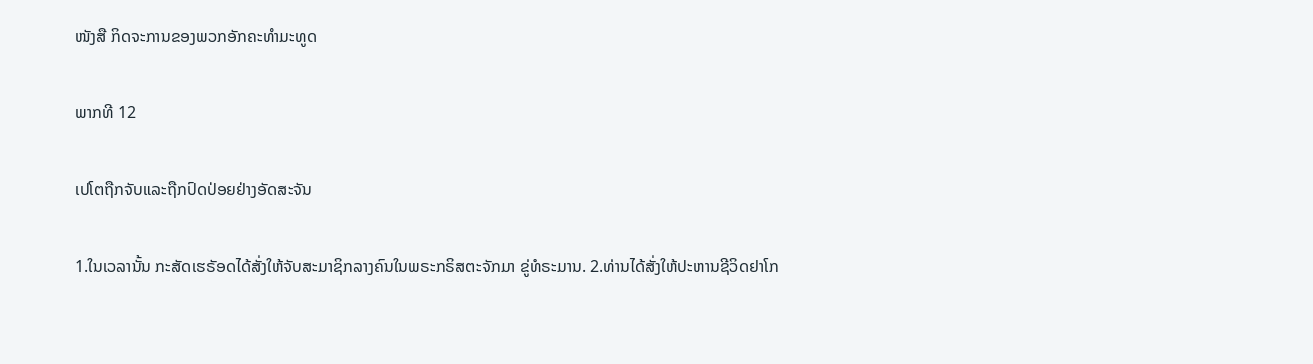ໜັງສື ກິດຈະການຂອງພວກອັກຄະທຳມະທູດ

ພາກທີ 12

ເປໂຕຖືກຈັບແລະຖືກປົດປ່ອຍຢ່າງອັດສະຈັນ

1.ໃນເວລານັ້ນ ກະສັດເຮຣັອດໄດ້ສັ່ງໃຫ້ຈັບສະມາຊິກລາງຄົນໃນພຣະກຣິສຕະຈັກມາ ຂູ່ທໍຣະມານ. 2.ທ່ານໄດ້ສັ່ງໃຫ້ປະຫານຊີວິດຢາໂກ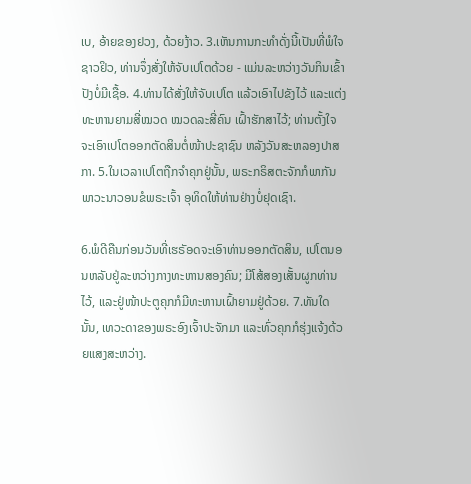ເບ, ອ້າຍຂອງຢວງ, ດ້ວຍງ້າວ. 3.ເຫັນການກະທຳດັ່ງນີ້ເປັນທີ່ພໍໃຈຊາວຢິວ, ທ່ານຈຶ່ງສັ່ງໃຫ້ຈັບເປໂຕດ້ວຍ - ແມ່ນລະຫວ່າງວັນກິນເຂົ້າປັງບໍ່ມີເຊື້ອ. 4.ທ່ານໄດ້ສັ່ງໃຫ້ຈັບເປໂຕ ແລ້ວເອົາໄປຂັງໄວ້ ແລະແຕ່ງທະຫານຍາມສີ່ໝວດ ໝວດລະສີ່ຄົນ ເຝົ້າຮັກສາໄວ້; ທ່ານຕັ້ງໃຈຈະເອົາເປໂຕອອກຕັດສິນຕໍ່ໜ້າປະຊາຊົນ ຫລັງວັນສະຫລອງປາສກາ. 5.ໃນເວລາເປໂຕຖືກຈຳຄຸກຢູ່ນັ້ນ, ພຣະກຣິສຕະຈັກກໍພາກັນພາວະນາວອນຂໍພຣະເຈົ້າ ອຸທິດໃຫ້ທ່ານຢ່າງບໍ່ຢຸດເຊົາ.

6.ພໍດີຄືນກ່ອນວັນທີ່ເຮຣັອດຈະເອົາທ່ານອອກຕັດສິນ, ເປໂຕນອນຫລັບຢູ່ລະຫວ່າງກາງທະຫານສອງຄົນ; ມີໂສ້ສອງເສັ້ນຜູກທ່ານໄວ້, ແລະຢູ່ໜ້າປະຕູຄຸກກໍມີທະຫານເຝົ້າຍາມຢູ່ດ້ວຍ. 7.ທັນໃດນັ້ນ, ເທວະດາຂອງພຣະອົງເຈົ້າປະຈັກມາ ແລະທົ່ວຄຸກກໍຮຸ່ງແຈ້ງດ້ວຍແສງສະຫວ່າງ.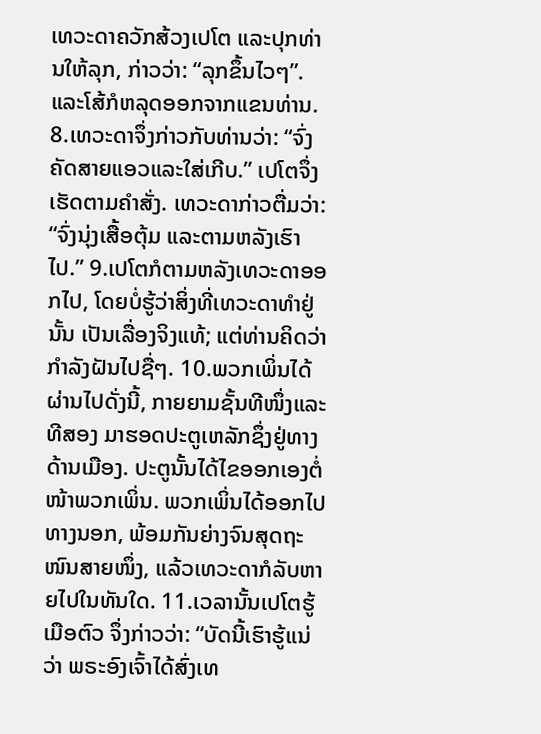ເທວະດາຄວັກສ້ວງເປໂຕ ແລະປຸກທ່ານໃຫ້ລຸກ, ກ່າວວ່າ: “ລຸກຂຶ້ນໄວໆ”. ແລະໂສ້ກໍຫລຸດອອກຈາກແຂນທ່ານ. 8.ເທວະດາຈຶ່ງກ່າວກັບທ່ານວ່າ: “ຈົ່ງຄັດສາຍແອວແລະໃສ່ເກີບ.” ເປໂຕຈຶ່ງເຮັດຕາມຄຳສັ່ງ. ເທວະດາກ່າວຕື່ມວ່າ: “ຈົ່ງນຸ່ງເສື້ອຕຸ້ມ ແລະຕາມຫລັງເຮົາໄປ.” 9.ເປໂຕກໍຕາມຫລັງເທວະດາອອກໄປ, ໂດຍບໍ່ຮູ້ວ່າສິ່ງທີ່ເທວະດາທຳຢູ່ນັ້ນ ເປັນເລື່ອງຈິງແທ້; ແຕ່ທ່ານຄິດວ່າກຳລັງຝັນໄປຊື່ໆ. 10.ພວກເພິ່ນໄດ້ຜ່ານໄປດັ່ງນີ້, ກາຍຍາມຊັ້ນທີໜຶ່ງແລະທີສອງ ມາຮອດປະຕູເຫລັກຊຶ່ງຢູ່ທາງດ້ານເມືອງ. ປະຕູນັ້ນໄດ້ໄຂອອກເອງຕໍ່ໜ້າພວກເພິ່ນ. ພວກເພິ່ນໄດ້ອອກໄປທາງນອກ, ພ້ອມກັນຍ່າງຈົນສຸດຖະໜົນສາຍໜຶ່ງ, ແລ້ວເທວະດາກໍລັບຫາຍໄປໃນທັນໃດ. 11.ເວລານັ້ນເປໂຕຮູ້ເມືອຕົວ ຈຶ່ງກ່າວວ່າ: “ບັດນີ້ເຮົາຮູ້ແນ່ວ່າ ພຣະອົງເຈົ້າໄດ້ສົ່ງເທ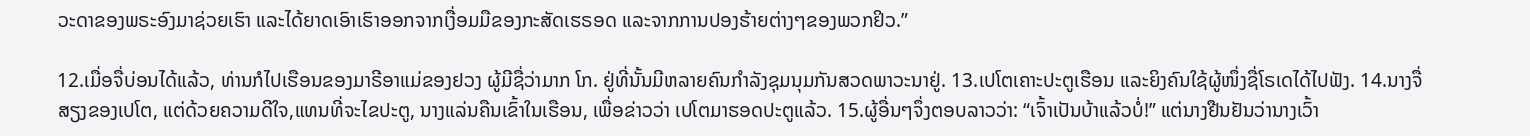ວະດາຂອງພຣະອົງມາຊ່ວຍເຮົາ ແລະໄດ້ຍາດເອົາເຮົາອອກຈາກເງື່ອມມືຂອງກະສັດເຮຣອດ ແລະຈາກການປອງຮ້າຍຕ່າງໆຂອງພວກຢິວ.”

12.ເມື່ອຈື່ບ່ອນໄດ້ແລ້ວ, ທ່ານກໍໄປເຮືອນຂອງມາຣີອາແມ່ຂອງຢວງ ຜູ້ມີຊື່ວ່າມາກ ໂກ. ຢູ່ທີ່ນັ້ນມີຫລາຍຄົນກຳລັງຊຸມນຸມກັນສວດພາວະນາຢູ່. 13.ເປໂຕເຄາະປະຕູເຮືອນ ແລະຍິງຄົນໃຊ້ຜູ້ໜຶ່ງຊື່ໂຣເດໄດ້ໄປຟັງ. 14.ນາງຈື່ສຽງຂອງເປໂຕ, ແຕ່ດ້ວຍຄວາມດີໃຈ,ແທນທີ່ຈະໄຂປະຕູ, ນາງແລ່ນຄືນເຂົ້າໃນເຮືອນ, ເພື່ອຂ່າວວ່າ ເປໂຕມາຮອດປະຕູແລ້ວ. 15.ຜູ້ອື່ນໆຈຶ່ງຕອບລາວວ່າ: “ເຈົ້າເປັນບ້າແລ້ວບໍ່!” ແຕ່ນາງຢືນຢັນວ່ານາງເວົ້າ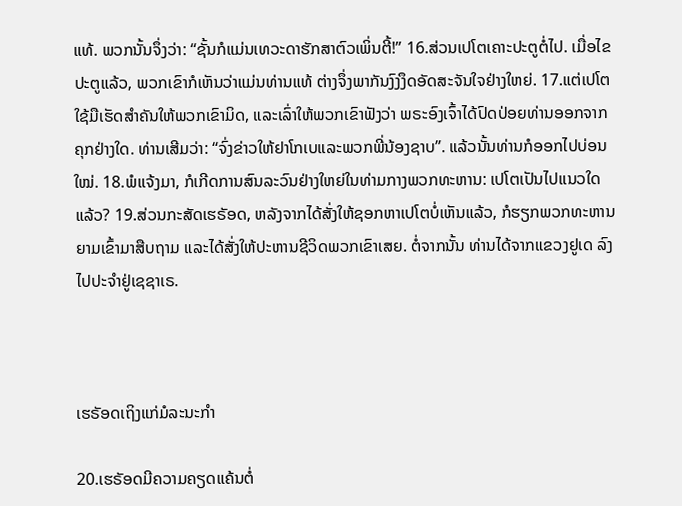ແທ້. ພວກນັ້ນຈຶ່ງວ່າ: “ຊັ້ນກໍແມ່ນເທວະດາຮັກສາຕົວເພິ່ນຕີ້!” 16.ສ່ວນເປໂຕເຄາະປະຕູຕໍ່ໄປ. ເມື່ອໄຂປະຕູແລ້ວ, ພວກເຂົາກໍເຫັນວ່າແມ່ນທ່ານແທ້ ຕ່າງຈຶ່ງພາກັນງົງງຶດອັດສະຈັນໃຈຢ່າງໃຫຍ່. 17.ແຕ່ເປໂຕໃຊ້ມືເຮັດສຳຄັນໃຫ້ພວກເຂົາມິດ, ແລະເລົ່າໃຫ້ພວກເຂົາຟັງວ່າ ພຣະອົງເຈົ້າໄດ້ປົດປ່ອຍທ່ານອອກຈາກຄຸກຢ່າງໃດ. ທ່ານເສີມວ່າ: “ຈົ່ງຂ່າວໃຫ້ຢາໂກເບແລະພວກພີ່ນ້ອງຊາບ”. ແລ້ວນັ້ນທ່ານກໍອອກໄປບ່ອນໃໝ່. 18.ພໍແຈ້ງມາ, ກໍເກີດການສົນລະວົນຢ່າງໃຫຍ່ໃນທ່າມກາງພວກທະຫານ: ເປໂຕເປັນໄປແນວໃດແລ້ວ? 19.ສ່ວນກະສັດເຮຣັອດ, ຫລັງຈາກໄດ້ສັ່ງໃຫ້ຊອກຫາເປໂຕບໍ່ເຫັນແລ້ວ, ກໍຮຽກພວກທະຫານຍາມເຂົ້າມາສືບຖາມ ແລະໄດ້ສັ່ງໃຫ້ປະຫານຊີວິດພວກເຂົາເສຍ. ຕໍ່ຈາກນັ້ນ ທ່ານໄດ້ຈາກແຂວງຢູເດ ລົງໄປປະຈຳຢູ່ເຊຊາເຣ.



ເຮຣັອດເຖິງແກ່ມໍລະນະກຳ

20.ເຮຣັອດມີຄວາມຄຽດແຄ້ນຕໍ່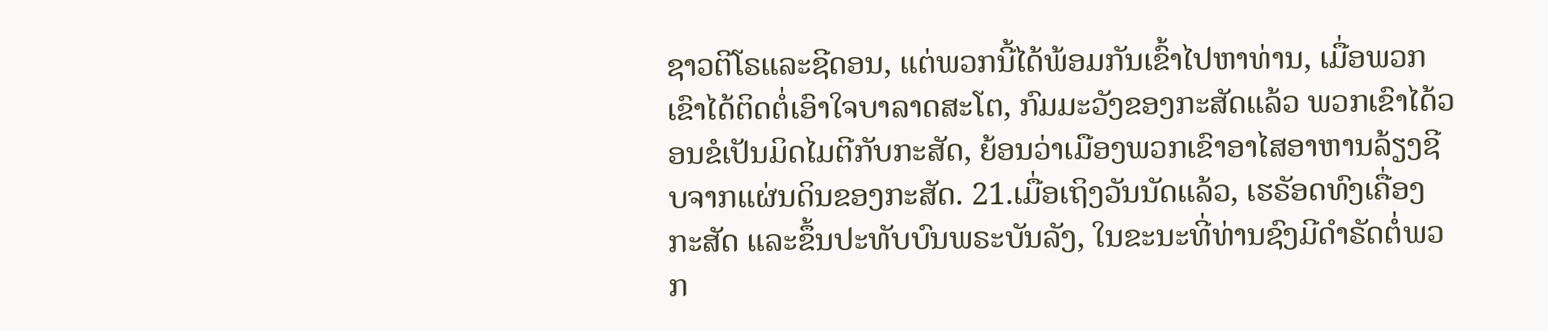ຊາວຕີໂຣແລະຊີດອນ, ແຕ່ພວກນີ້ໄດ້ພ້ອມກັນເຂົ້າໄປຫາທ່ານ, ເມື່ອພວກເຂົາໄດ້ຕິດຕໍ່ເອົາໃຈບາລາດສະໂຕ, ກົມມະວັງຂອງກະສັດແລ້ວ ພວກເຂົາໄດ້ວອນຂໍເປັນມິດໄມຕີກັບກະສັດ, ຍ້ອນວ່າເມືອງພວກເຂົາອາໄສອາຫານລ້ຽງຊີບຈາກແຜ່ນດິນຂອງກະສັດ. 21.ເມື່ອເຖິງວັນນັດແລ້ວ, ເຮຣັອດທົງເຄື່ອງກະສັດ ແລະຂຶ້ນປະທັບບົນພຣະບັນລັງ, ໃນຂະນະທີ່ທ່ານຊົງມີດຳຣັດຕໍ່ພວກ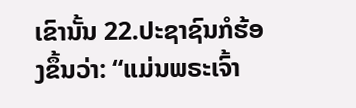ເຂົານັ້ນ 22.ປະຊາຊົນກໍຮ້ອງຂຶ້ນວ່າ: “ແມ່ນພຣະເຈົ້າ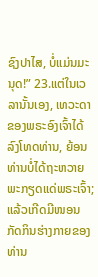ຊົງປາໄສ, ບໍ່ແມ່ນມະນຸດ!” 23.ແຕ່ໃນເວລານັ້ນເອງ, ເທວະດາຂອງພຣະອົງເຈົ້າໄດ້ລົງໂທດທ່ານ, ຍ້ອນທ່ານບໍ່ໄດ້ຖະຫວາຍພະກຽດແດ່ພຣະເຈົ້າ; ແລ້ວເກີດມີໜອນກັດກິນຮ່າງກາຍຂອງທ່ານ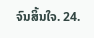ຈົນສິ້ນໃຈ. 24.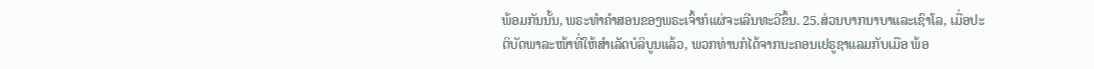ພ້ອມກັນນັ້ນ, ພຣະທຳຄຳສອນຂອງພຣະເຈົ້າກໍແຜ່ຈະເລີນທະວີຂຶ້ນ. 25.ສ່ວນບາກນາບາແລະເຊົາໂລ, ເມື່ອປະຕິບັດພາລະໜ້າທີ່ໃຫ້ສຳເລັດບໍລິບູນແລ້ວ, ພວກທ່ານກໍໄດ້ຈາກນະຄອນເຢຣູຊາແລມກັບເມືອ ພ້ອ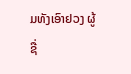ມທັງເອົາຢວງ ຜູ້ຊື່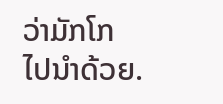ວ່າມັກໂກ ໄປນຳດ້ວຍ.